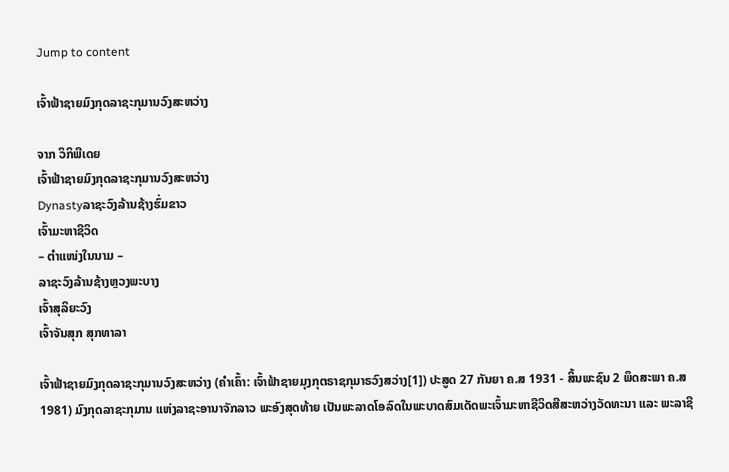Jump to content

ເຈົ້າຟ້າຊາຍມົງກຸດລາຊະກຸມານວົງສະຫວ່າງ

ຈາກ ວິກິພີເດຍ
ເຈົ້າຟ້າຊາຍມົງກຸດລາຊະກຸມານວົງສະຫວ່າງ
Dynastyລາຊະວົງລ້ານຊ້າງຮົ່ມຂາວ
ເຈົ້າມະຫາຊີວິດ
– ຕຳແໜ່ງໃນນາມ –
ລາຊະວົງລ້ານຊ້າງຫຼວງພະບາງ
ເຈົ້າສຸລິຍະວົງ
ເຈົ້າຈັນສຸກ ສຸກທາລາ

ເຈົ້າຟ້າຊາຍມົງກຸດລາຊະກຸມານວົງສະຫວ່າງ (ຄຳເຄົ້າ: ເຈົ້າຟ້າຊາຍມຸງກຸຕຣາຊກຸມາຣວົງສວ່າງ[1]) ປະສູດ 27 ກັນຍາ ຄ.ສ 1931 - ສິ້ນພະຊົນ 2 ພຶດສະພາ ຄ.ສ 1981) ມົງກຸດລາຊະກຸມານ ແຫ່ງລາຊະອານາຈັກລາວ ພະອົງສຸດທ້າຍ ເປັນພະລາດໂອລົດໃນພະບາດສົມເດັດພະເຈົ້າມະຫາຊີວິດສີສະຫວ່າງວັດທະນາ ແລະ ພະລາຊີ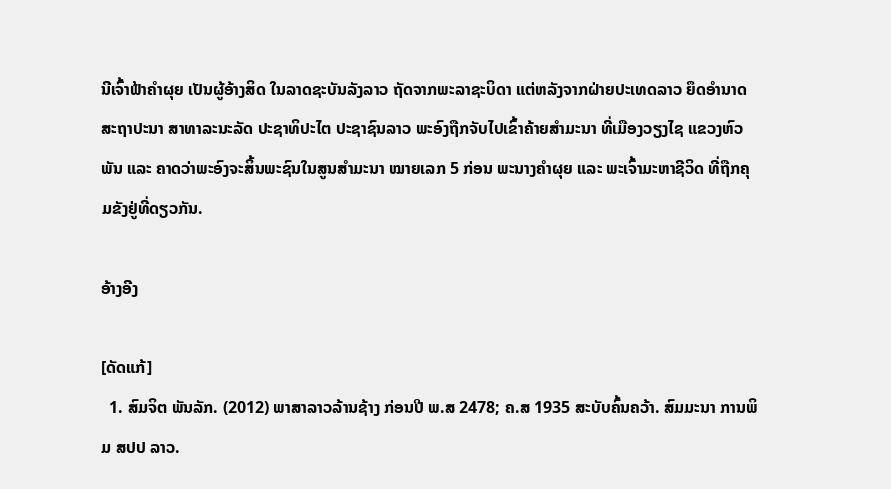ນີເຈົ້າຟ້າຄຳຜຸຍ ເປັນຜູ້ອ້າງສິດ ໃນລາດຊະບັນລັງລາວ ຖັດຈາກພະລາຊະບິດາ ແຕ່ຫລັງຈາກຝ່າຍປະເທດລາວ ຍຶດອຳນາດສະຖາປະນາ ສາທາລະນະລັດ ປະຊາທິປະໄຕ ປະຊາຊົນລາວ ພະອົງຖືກຈັບໄປເຂົ້າຄ້າຍສຳມະນາ ທີ່ເມືອງວຽງໄຊ ແຂວງຫົວພັນ ແລະ ຄາດວ່າພະອົງຈະສິ້ນພະຊົນໃນສູນສຳມະນາ ໝາຍເລກ 5 ກ່ອນ ພະນາງຄຳຜຸຍ ແລະ ພະເຈົ້າມະຫາຊີວິດ ທີ່ຖືກຄຸມຂັງຢູ່ທີ່ດຽວກັນ.

ອ້າງອີງ

[ດັດແກ້]
  1. ສົມຈິຕ ພັນລັກ. (2012) ພາສາລາວລ້ານຊ້າງ ກ່ອນປີ ພ.ສ 2478; ຄ.ສ 1935 ສະບັບຄົ້ນຄວ້າ. ສົມມະນາ ການພິມ ສປປ ລາວ.